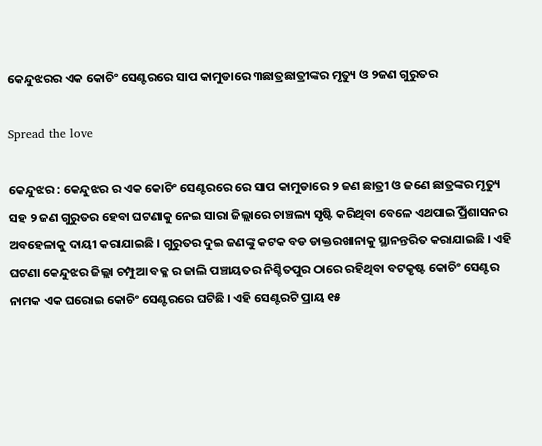କେନ୍ଦୁଝରର ଏକ କୋଚିଂ ସେଣ୍ଟରରେ ସାପ କାମୁଡାରେ ୩ଛାତ୍ରଛାତ୍ରୀଙ୍କର ମୃତ୍ୟୁ ଓ ୨ଜଣ ଗୁରୁତର

Spread the love

କେନ୍ଦୁଝର : କେନ୍ଦୁଝର ର ଏକ କୋଚିଂ ସେଣ୍ଟରରେ ରେ ସାପ କାମୁଡାରେ ୨ ଜଣ ଛାତ୍ରୀ ଓ ଜଣେ ଛାତ୍ରଙ୍କର ମୃତ୍ୟୁ ସହ ୨ ଜଣ ଗୁରୁତର ହେବା ଘଟଣାକୁ ନେଇ ସାରା ଜିଲ୍ଲାରେ ଚାଞ୍ଚଲ୍ୟ ସୃଷ୍ଟି କରିଥିବା ବେଳେ ଏଥପାଇିଁ ପ୍ରଶାସନର ଅବହେଳାକୁ ଦାୟୀ କରାଯାଇଛି । ଗୁରୁତର ଦୁଇ ଜଣଙ୍କୁ କଟକ ବଡ ଡାକ୍ତରଖାନାକୁ ସ୍ଥାନନ୍ତରିତ କରାଯାଇଛି । ଏହି ଘଟଣା କେନ୍ଦୁଝର ଜିଲ୍ଲା ଚମ୍ପୁଆ ବକ୍ଳ ର ଜାଲି ପଞ୍ଚାୟତର ନିଶ୍ଚିତପୁର ଠାରେ ରହିଥିବା ବଟକୃଷ୍ଟ କୋଚିଂ ସେଣ୍ଟର ନାମକ ଏକ ଘରୋଇ କୋଚିଂ ସେଣ୍ଟରରେ ଘଟିଛି । ଏହି ସେଣ୍ଟରଟି ପ୍ରାୟ ୧୫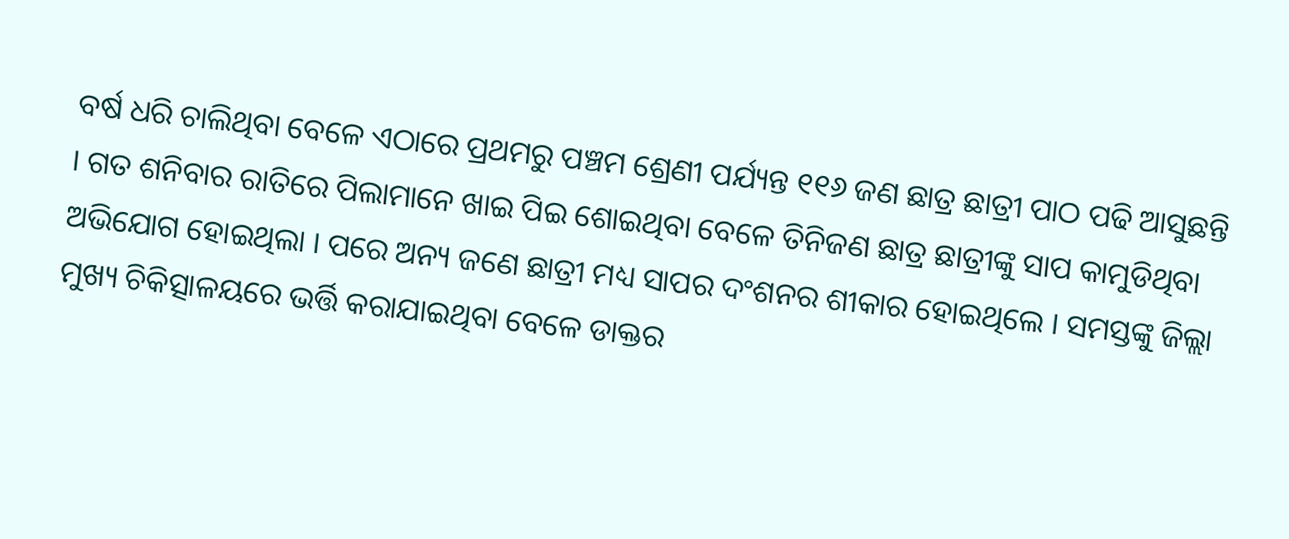ବର୍ଷ ଧରି ଚାଲିଥିବା ବେଳେ ଏଠାରେ ପ୍ରଥମରୁ ପଞ୍ଚମ ଶ୍ରେଣୀ ପର୍ଯ୍ୟନ୍ତ ୧୧୬ ଜଣ ଛାତ୍ର ଛାତ୍ରୀ ପାଠ ପଢି ଆସୁଛନ୍ତି । ଗତ ଶନିବାର ରାତିରେ ପିଲାମାନେ ଖାଇ ପିଇ ଶୋଇଥିବା ବେଳେ ତିନିଜଣ ଛାତ୍ର ଛାତ୍ରୀଙ୍କୁ ସାପ କାମୁଡିଥିବା ଅଭିଯୋଗ ହୋଇଥିଲା । ପରେ ଅନ୍ୟ ଜଣେ ଛାତ୍ରୀ ମଧ୍ୟ ସାପର ଦଂଶନର ଶୀକାର ହୋଇଥିଲେ । ସମସ୍ତଙ୍କୁ ଜିଲ୍ଲା ମୁଖ୍ୟ ଚିକିତ୍ସାଳୟରେ ଭର୍ତ୍ତି କରାଯାଇଥିବା ବେଳେ ଡାକ୍ତର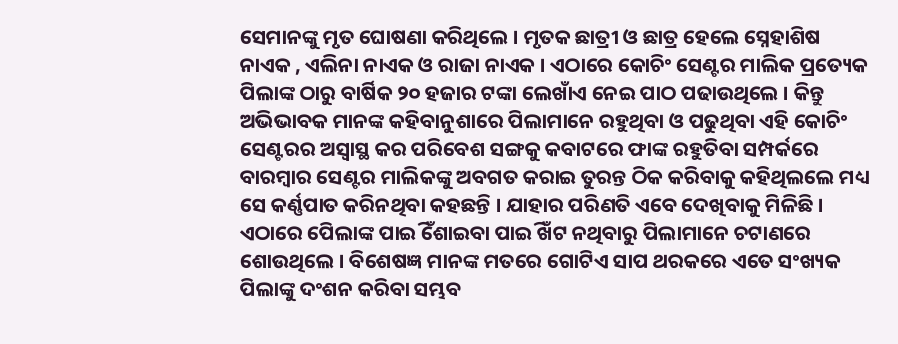ସେମାନଙ୍କୁ ମୃତ ଘୋଷଣା କରିଥିଲେ । ମୃତକ ଛାତ୍ରୀ ଓ ଛାତ୍ର ହେଲେ ସ୍ନେହାଶିଷ ନାଏକ , ଏଲିନା ନାଏକ ଓ ରାଜା ନାଏକ । ଏଠାରେ କୋଚିଂ ସେଣ୍ଟର ମାଲିକ ପ୍ରତ୍ୟେକ ପିଲାଙ୍କ ଠାରୁ ବାର୍ଷିକ ୨୦ ହଜାର ଟଙ୍କା ଲେଖାଁଏ ନେଇ ପାଠ ପଢାଉଥିଲେ । କିନ୍ତୁ ଅଭିଭାବକ ମାନଙ୍କ କହିବାନୁଶାରେ ପିଲାମାନେ ରହୁଥିବା ଓ ପଢୁଥିବା ଏହି କୋଚିଂ ସେଣ୍ଟରର ଅସ୍ୱାସ୍ଥ କର ପରିବେଶ ସଙ୍ଗକୁ କବାଟରେ ଫାଙ୍କ ରହୁତିବା ସମ୍ପର୍କରେ ବାରମ୍ବାର ସେଣ୍ଟର ମାଲିକଙ୍କୁ ଅବଗତ କରାଇ ତୁରନ୍ତ ଠିକ କରିବାକୁ କହିଥିଲଲେ ମଧ୍ୟ ସେ କର୍ଣ୍ଣପାତ କରିନଥିବା କହଛନ୍ତି । ଯାହାର ପରିଣତି ଏବେ ଦେଖିବାକୁ ମିଳିଛି । ଏଠାରେ ପେିଲାଙ୍କ ପାଇିଁ ଶୋଇବା ପାଇିଁ ଖଟ ନଥିବାରୁ ପିଲାମାନେ ଚଟାଣରେ ଶୋଉଥିଲେ । ବିଶେଷଜ୍ଞ ମାନଙ୍କ ମତରେ ଗୋଟିଏ ସାପ ଥରକରେ ଏତେ ସଂଖ୍ୟକ ପିଲାଙ୍କୁ ଦଂଶନ କରିବା ସମ୍ଭବ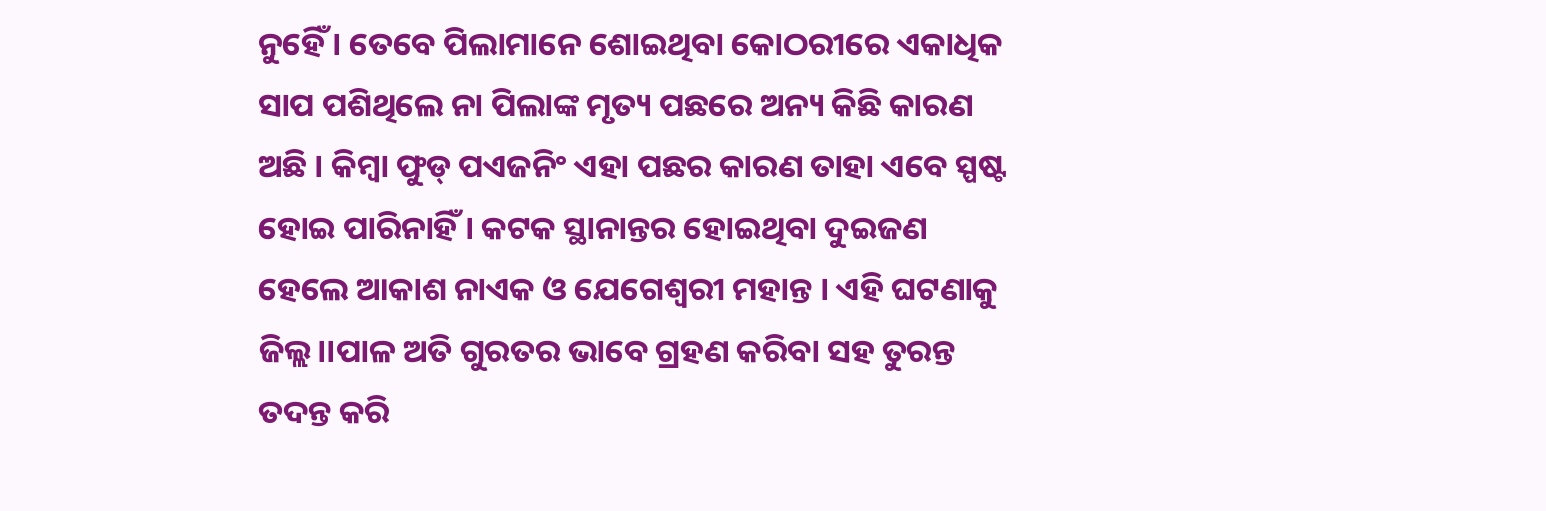ନୁହେିଁ । ତେବେ ପିଲାମାନେ ଶୋଇଥିବା କୋଠରୀରେ ଏକାଧିକ ସାପ ପଶିଥିଲେ ନା ପିଲାଙ୍କ ମୃତ୍ୟ ପଛରେ ଅନ୍ୟ କିଛି କାରଣ ଅଛି । କିମ୍ବା ଫୁଡ୍ ପଏଜନିଂ ଏହା ପଛର କାରଣ ତାହା ଏବେ ସ୍ପଷ୍ଟ ହୋଇ ପାରିନାହିଁ । କଟକ ସ୍ଥାନାନ୍ତର ହୋଇଥିବା ଦୁଇଜଣ ହେଲେ ଆକାଶ ନାଏକ ଓ ଯେଗେଶ୍ୱରୀ ମହାନ୍ତ । ଏହି ଘଟଣାକୁ ଜିଲ୍ଲ।।ପାଳ ଅତି ଗୁରତର ଭାବେ ଗ୍ରହଣ କରିବା ସହ ତୁରନ୍ତ ତଦନ୍ତ କରି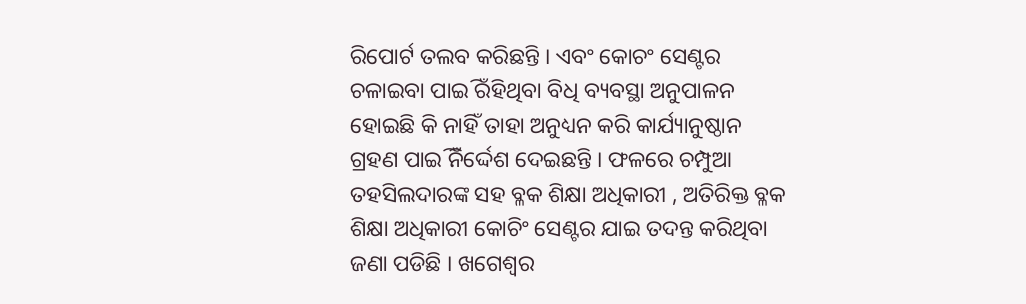ରିପୋର୍ଟ ତଲବ କରିଛନ୍ତି । ଏବଂ କୋଚଂ ସେଣ୍ଟର ଚଳାଇବା ପାଇିଁ ରହିଥିବା ବିଧି ବ୍ୟବସ୍ଥା ଅନୁପାଳନ ହୋଇଛି କି ନାହିଁ ତାହା ଅନୁଧ୍ୟନ କରି କାର୍ଯ୍ୟାନୁଷ୍ଠାନ ଗ୍ରହଣ ପାଇିଁ ନିର୍ଦ୍ଦେଶ ଦେଇଛନ୍ତି । ଫଳରେ ଚମ୍ପୁଆ ତହସିଲଦାରଙ୍କ ସହ ବ୍ଳକ ଶିକ୍ଷା ଅଧିକାରୀ , ଅତିରିକ୍ତ ବ୍ଳକ ଶିକ୍ଷା ଅଧିକାରୀ କୋଚିଂ ସେଣ୍ଟର ଯାଇ ତଦନ୍ତ କରିଥିବା ଜଣା ପଡିଛି । ଖଗେଶ୍ୱର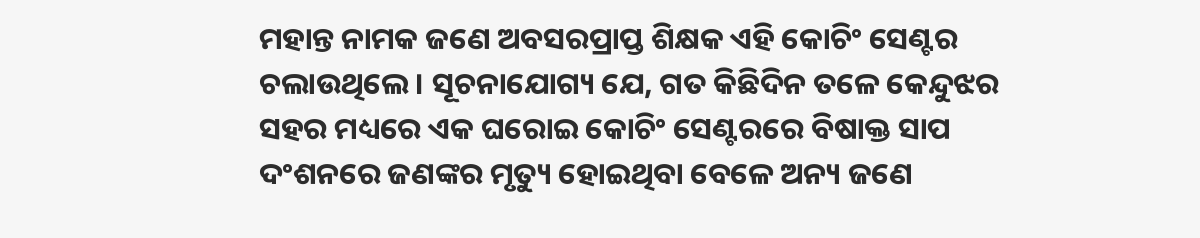ମହାନ୍ତ ନାମକ ଜଣେ ଅବସରପ୍ରାପ୍ତ ଶିକ୍ଷକ ଏହି କୋଚିଂ ସେଣ୍ଟର ଚଲାଉଥିଲେ । ସୂଚନାଯୋଗ୍ୟ ଯେ, ଗତ କିଛିଦିନ ତଳେ କେନ୍ଦୁଝର ସହର ମଧ୍ୟରେ ଏକ ଘରୋଇ କୋଚିଂ ସେଣ୍ଟରରେ ବିଷାକ୍ତ ସାପ ଦଂଶନରେ ଜଣଙ୍କର ମୃତ୍ୟୁ ହୋଇଥିବା ବେଳେ ଅନ୍ୟ ଜଣେ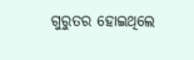ଗୁରୁତର ହୋଇଥିଲେ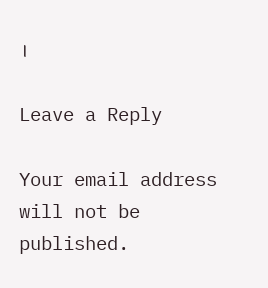।

Leave a Reply

Your email address will not be published.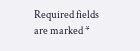Required fields are marked *